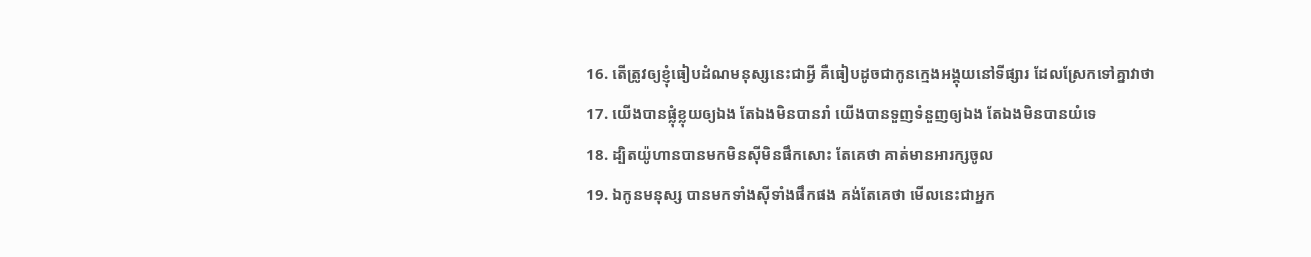16. តើត្រូវឲ្យខ្ញុំធៀបដំណមនុស្សនេះជាអ្វី គឺធៀបដូចជាកូនក្មេងអង្គុយនៅទីផ្សារ ដែលស្រែកទៅគ្នាវាថា
17. យើងបានផ្លុំខ្លុយឲ្យឯង តែឯងមិនបានរាំ យើងបានទួញទំនួញឲ្យឯង តែឯងមិនបានយំទេ
18. ដ្បិតយ៉ូហានបានមកមិនស៊ីមិនផឹកសោះ តែគេថា គាត់មានអារក្សចូល
19. ឯកូនមនុស្ស បានមកទាំងស៊ីទាំងផឹកផង គង់តែគេថា មើលនេះជាអ្នក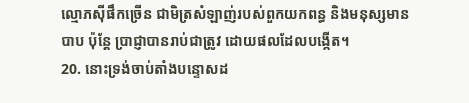ល្មោភស៊ីផឹកច្រើន ជាមិត្រសំឡាញ់របស់ពួកយកពន្ធ និងមនុស្សមានបាប ប៉ុន្តែ ប្រាជ្ញាបានរាប់ជាត្រូវ ដោយផលដែលបង្កើត។
20. នោះទ្រង់ចាប់តាំងបន្ទោសដ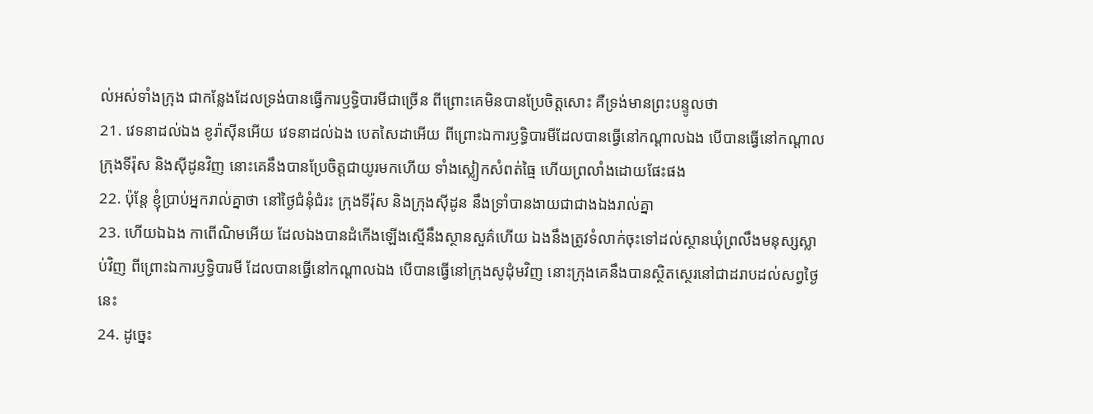ល់អស់ទាំងក្រុង ជាកន្លែងដែលទ្រង់បានធ្វើការឫទ្ធិបារមីជាច្រើន ពីព្រោះគេមិនបានប្រែចិត្តសោះ គឺទ្រង់មានព្រះបន្ទូលថា
21. វេទនាដល់ឯង ខូរ៉ាស៊ីនអើយ វេទនាដល់ឯង បេតសៃដាអើយ ពីព្រោះឯការឫទ្ធិបារមីដែលបានធ្វើនៅកណ្តាលឯង បើបានធ្វើនៅកណ្តាលក្រុងទីរ៉ុស និងស៊ីដូនវិញ នោះគេនឹងបានប្រែចិត្តជាយូរមកហើយ ទាំងស្លៀកសំពត់ធ្មៃ ហើយព្រលាំងដោយផែះផង
22. ប៉ុន្តែ ខ្ញុំប្រាប់អ្នករាល់គ្នាថា នៅថ្ងៃជំនុំជំរះ ក្រុងទីរ៉ុស និងក្រុងស៊ីដូន នឹងទ្រាំបានងាយជាជាងឯងរាល់គ្នា
23. ហើយឯឯង កាពើណិមអើយ ដែលឯងបានដំកើងឡើងស្មើនឹងស្ថានសួគ៌ហើយ ឯងនឹងត្រូវទំលាក់ចុះទៅដល់ស្ថានឃុំព្រលឹងមនុស្សស្លាប់វិញ ពីព្រោះឯការឫទ្ធិបារមី ដែលបានធ្វើនៅកណ្តាលឯង បើបានធ្វើនៅក្រុងសូដុំមវិញ នោះក្រុងគេនឹងបានស្ថិតស្ថេរនៅជាដរាបដល់សព្វថ្ងៃនេះ
24. ដូច្នេះ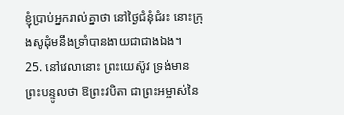ខ្ញុំប្រាប់អ្នករាល់គ្នាថា នៅថ្ងៃជំនុំជំរះ នោះក្រុងសូដុំមនឹងទ្រាំបានងាយជាជាងឯង។
25. នៅវេលានោះ ព្រះយេស៊ូវ ទ្រង់មានព្រះបន្ទូលថា ឱព្រះវបិតា ជាព្រះអម្ចាស់នៃ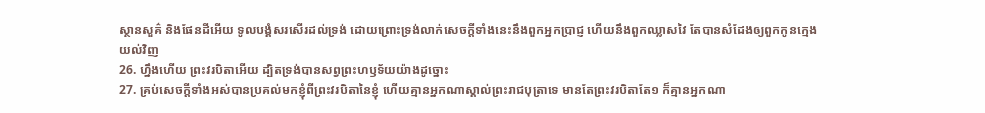ស្ថានសួគ៌ និងផែនដីអើយ ទូលបង្គំសរសើរដល់ទ្រង់ ដោយព្រោះទ្រង់លាក់សេចក្ដីទាំងនេះនឹងពួកអ្នកប្រាជ្ញ ហើយនឹងពួកឈ្លាសវៃ តែបានសំដែងឲ្យពួកកូនក្មេងយល់វិញ
26. ហ្នឹងហើយ ព្រះវរបិតាអើយ ដ្បិតទ្រង់បានសព្វព្រះហឫទ័យយ៉ាងដូច្នោះ
27. គ្រប់សេចក្ដីទាំងអស់បានប្រគល់មកខ្ញុំពីព្រះវរបិតានៃខ្ញុំ ហើយគ្មានអ្នកណាស្គាល់ព្រះរាជបុត្រាទេ មានតែព្រះវរបិតាតែ១ ក៏គ្មានអ្នកណា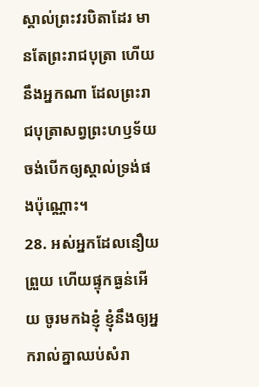ស្គាល់ព្រះវរបិតាដែរ មានតែព្រះរាជបុត្រា ហើយនឹងអ្នកណា ដែលព្រះរាជបុត្រាសព្វព្រះហឫទ័យចង់បើកឲ្យស្គាល់ទ្រង់ផងប៉ុណ្ណោះ។
28. អស់អ្នកដែលនឿយព្រួយ ហើយផ្ទុកធ្ងន់អើយ ចូរមកឯខ្ញុំ ខ្ញុំនឹងឲ្យអ្នករាល់គ្នាឈប់សំរា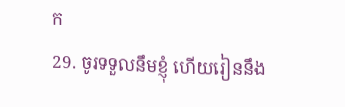ក
29. ចូរទទួលនឹមខ្ញុំ ហើយរៀននឹង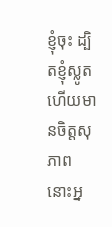ខ្ញុំចុះ ដ្បិតខ្ញុំស្លូត ហើយមានចិត្តសុភាព នោះអ្ន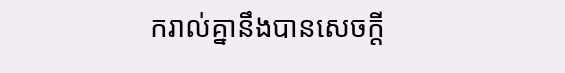ករាល់គ្នានឹងបានសេចក្ដី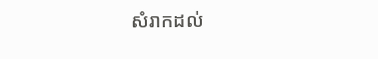សំរាកដល់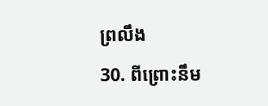ព្រលឹង
30. ពីព្រោះនឹម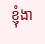ខ្ញុំងា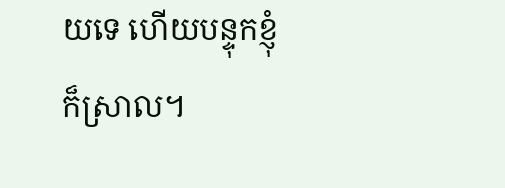យទេ ហើយបន្ទុកខ្ញុំក៏ស្រាល។